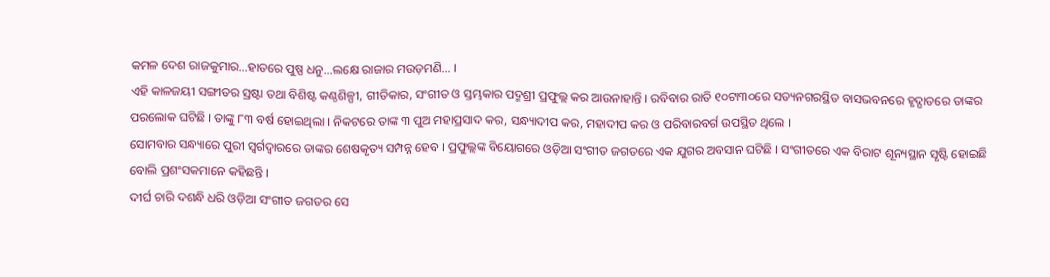କମଳ ଦେଶ ରାଜକୁମାର…ହାତରେ ପୁଷ୍ପ ଧନୁ…ଲକ୍ଷେ ରାଜାର ମଉଡ଼ମଣି… ।
ଏହି କାଳଜୟୀ ସଙ୍ଗୀତର ସ୍ରଷ୍ଟା ତଥା ବିଶିଷ୍ଟ କଣ୍ଠଶିଳ୍ପୀ, ଗୀତିକାର, ସଂଗୀତ ଓ ସ୍ତମ୍ଭକାର ପଦ୍ମଶ୍ରୀ ପ୍ରଫୁଲ୍ଲ କର ଆଉନାହାନ୍ତି । ରବିବାର ରାତି ୧୦ଟା୩୦ରେ ସତ୍ୟନଗରସ୍ଥିତ ବାସଭବନରେ ହୃଦ୍ଘାତରେ ତାଙ୍କର ପରଲୋକ ଘଟିଛି । ତାଙ୍କୁ ୮୩ ବର୍ଷ ହୋଇଥିଲା । ନିକଟରେ ତାଙ୍କ ୩ ପୁଅ ମହାପ୍ରସାଦ କର, ସନ୍ଧ୍ୟାଦୀପ କର, ମହାଦୀପ କର ଓ ପରିବାରବର୍ଗ ଉପସ୍ଥିତ ଥିଲେ ।
ସୋମବାର ସନ୍ଧ୍ୟାରେ ପୁରୀ ସ୍ୱର୍ଗଦ୍ୱାରରେ ତାଙ୍କର ଶେଷକୃତ୍ୟ ସମ୍ପନ୍ନ ହେବ । ପ୍ରଫୁଲ୍ଲଙ୍କ ବିୟୋଗରେ ଓଡ଼ିଆ ସଂଗୀତ ଜଗତରେ ଏକ ଯୁଗର ଅବସାନ ଘଟିଛି । ସଂଗୀତରେ ଏକ ବିରାଟ ଶୂନ୍ୟସ୍ଥାନ ସୃଷ୍ଟି ହୋଇଛି ବୋଲି ପ୍ରଶଂସକମାନେ କହିଛନ୍ତି ।
ଦୀର୍ଘ ଚାରି ଦଶନ୍ଧି ଧରି ଓଡ଼ିଆ ସଂଗୀତ ଜଗତର ସେ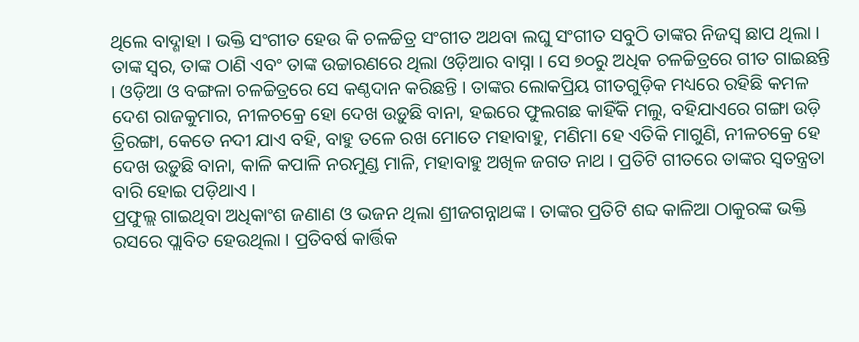ଥିଲେ ବାଦ୍ଶାହା । ଭକ୍ତି ସଂଗୀତ ହେଉ କି ଚଳଚ୍ଚିତ୍ର ସଂଗୀତ ଅଥବା ଲଘୁ ସଂଗୀତ ସବୁଠି ତାଙ୍କର ନିଜସ୍ୱ ଛାପ ଥିଲା । ତାଙ୍କ ସ୍ୱର, ତାଙ୍କ ଠାଣି ଏବଂ ତାଙ୍କ ଉଚ୍ଚାରଣରେ ଥିଲା ଓଡ଼ିଆର ବାସ୍ନା । ସେ ୭୦ରୁ ଅଧିକ ଚଳଚ୍ଚିତ୍ରରେ ଗୀତ ଗାଇଛନ୍ତି । ଓଡ଼ିଆ ଓ ବଙ୍ଗଳା ଚଳଚ୍ଚିତ୍ରରେ ସେ କଣ୍ଠଦାନ କରିଛନ୍ତି । ତାଙ୍କର ଲୋକପ୍ରିୟ ଗୀତଗୁଡ଼ିକ ମଧ୍ୟରେ ରହିଛି କମଳ ଦେଶ ରାଜକୁମାର, ନୀଳଚକ୍ରେ ହୋ ଦେଖ ଉଡ଼ୁଛି ବାନା, ହଇରେ ଫୁଲଗଛ କାହିଁକି ମଲୁ, ବହିଯାଏରେ ଗଙ୍ଗା ଉଡ଼ି ତ୍ରିରଙ୍ଗା, କେତେ ନଦୀ ଯାଏ ବହି, ବାହୁ ତଳେ ରଖ ମୋତେ ମହାବାହୁ, ମଣିମା ହେ ଏତିକି ମାଗୁଣି, ନୀଳଚକ୍ରେ ହେ ଦେଖ ଉଡ଼ୁଛି ବାନା, କାଳି କପାଳି ନରମୁଣ୍ଡ ମାଳି, ମହାବାହୁ ଅଖିଳ ଜଗତ ନାଥ । ପ୍ରତିଟି ଗୀତରେ ତାଙ୍କର ସ୍ୱତନ୍ତ୍ରତା ବାରି ହୋଇ ପଡ଼ିଥାଏ ।
ପ୍ରଫୁଲ୍ଲ ଗାଇଥିବା ଅଧିକାଂଶ ଜଣାଣ ଓ ଭଜନ ଥିଲା ଶ୍ରୀଜଗନ୍ନାଥଙ୍କ । ତାଙ୍କର ପ୍ରତିଟି ଶବ୍ଦ କାଳିଆ ଠାକୁରଙ୍କ ଭକ୍ତି ରସରେ ପ୍ଲାବିତ ହେଉଥିଲା । ପ୍ରତିବର୍ଷ କାର୍ତ୍ତିକ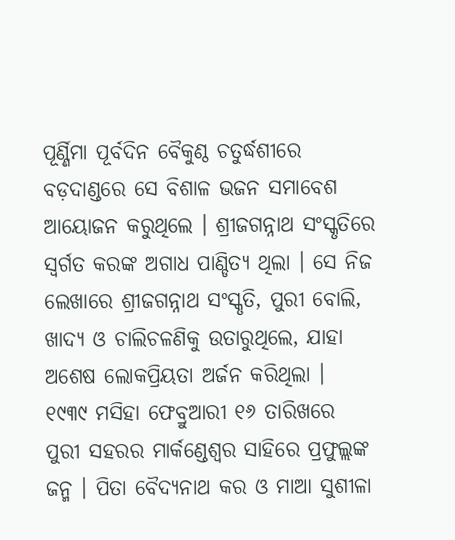ପୂର୍ଣ୍ଣିମା ପୂର୍ବଦିନ ବୈକୁଣ୍ଠ ଚତୁର୍ଦ୍ଧଶୀରେ ବଡ଼ଦାଣ୍ଡରେ ସେ ବିଶାଳ ଭଜନ ସମାବେଶ ଆୟୋଜନ କରୁଥିଲେ । ଶ୍ରୀଜଗନ୍ନାଥ ସଂସ୍କୃତିରେ ସ୍ୱର୍ଗତ କରଙ୍କ ଅଗାଧ ପାଣ୍ଡିତ୍ୟ ଥିଲା । ସେ ନିଜ ଲେଖାରେ ଶ୍ରୀଜଗନ୍ନାଥ ସଂସ୍କୃତି, ପୁରୀ ବୋଲି, ଖାଦ୍ୟ ଓ ଚାଲିଚଳଣିକୁ ଉତାରୁଥିଲେ, ଯାହା ଅଶେଷ ଲୋକପ୍ରିୟତା ଅର୍ଜନ କରିଥିଲା ।
୧୯୩୯ ମସିହା ଫେବ୍ରୁଆରୀ ୧୬ ତାରିଖରେ ପୁରୀ ସହରର ମାର୍କଣ୍ଡେଶ୍ୱର ସାହିରେ ପ୍ରଫୁଲ୍ଲଙ୍କ ଜନ୍ମ । ପିତା ବୈଦ୍ୟନାଥ କର ଓ ମାଆ ସୁଶୀଳା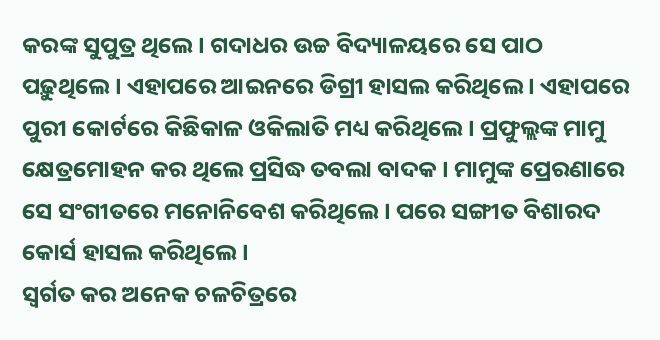କରଙ୍କ ସୁପୁତ୍ର ଥିଲେ । ଗଦାଧର ଉଚ୍ଚ ବିଦ୍ୟାଳୟରେ ସେ ପାଠ ପଢ଼ୁଥିଲେ । ଏହାପରେ ଆଇନରେ ଡିଗ୍ରୀ ହାସଲ କରିଥିଲେ । ଏହାପରେ ପୁରୀ କୋର୍ଟରେ କିଛିକାଳ ଓକିଲାତି ମଧ୍ୟ କରିଥିଲେ । ପ୍ରଫୁଲ୍ଲଙ୍କ ମାମୁ କ୍ଷେତ୍ରମୋହନ କର ଥିଲେ ପ୍ରସିଦ୍ଧ ତବଲା ବାଦକ । ମାମୁଙ୍କ ପ୍ରେରଣାରେ ସେ ସଂଗୀତରେ ମନୋନିବେଶ କରିଥିଲେ । ପରେ ସଙ୍ଗୀତ ବିଶାରଦ କୋର୍ସ ହାସଲ କରିଥିଲେ ।
ସ୍ୱର୍ଗତ କର ଅନେକ ଚଳଚିତ୍ରରେ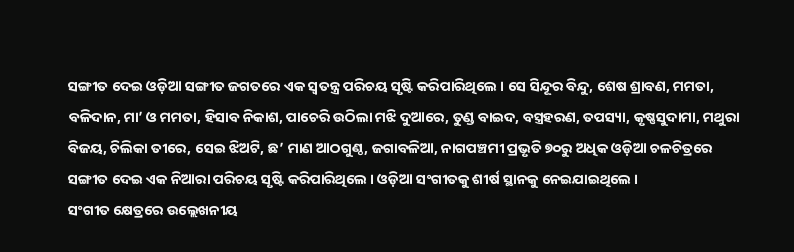ସଙ୍ଗୀତ ଦେଇ ଓଡ଼ିଆ ସଙ୍ଗୀତ ଜଗତରେ ଏକ ସ୍ୱତନ୍ତ୍ର ପରିଚୟ ସୃଷ୍ଟି କରିପାରିଥିଲେ । ସେ ସିନ୍ଦୂର ବିନ୍ଦୁ, ଶେଷ ଶ୍ରାବଣ, ମମତା, ବଳିଦାନ, ମା’ ଓ ମମତା, ହିସାବ ନିକାଶ, ପାଚେରି ଉଠିଲା ମଝି ଦୁଆରେ, ତୁଣ୍ଡ ବାଇଦ, ବସ୍ତ୍ରହରଣ, ତପସ୍ୟା, କୃଷ୍ଣସୁଦାମା, ମଥୁରା ବିଜୟ, ଚିଲିକା ତୀରେ, ସେଇ ଝିଅଟି, ଛ’ ମାଣ ଆଠଗୁଣ୍ଠ, ଜଗାବଳିଆ, ନାଗପଞ୍ଚମୀ ପ୍ରଭୃତି ୭୦ରୁ ଅଧିକ ଓଡ଼ିଆ ଚଳଚିତ୍ରରେ ସଙ୍ଗୀତ ଦେଇ ଏକ ନିଆରା ପରିଚୟ ସୃଷ୍ଟି କରିପାରିଥିଲେ । ଓଡ଼ିଆ ସଂଗୀତକୁ ଶୀର୍ଷ ସ୍ଥାନକୁ ନେଇଯାଇଥିଲେ ।
ସଂଗୀତ କ୍ଷେତ୍ରରେ ଉଲ୍ଲେଖନୀୟ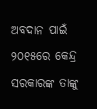ଅବଦାନ ପାଇଁ ୨୦୧୫ରେ କେନ୍ଦ୍ର ସରକାରଙ୍କ ତାଙ୍କୁ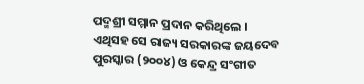ପଦ୍ମଶ୍ରୀ ସମ୍ମାନ ପ୍ରଦାନ କରିଥିଲେ । ଏଥିସହ ସେ ରାଜ୍ୟ ସରକାରଙ୍କ ଜୟଦେବ ପୁରସ୍କାର (୨୦୦୪) ଓ କେନ୍ଦ୍ର ସଂଗୀତ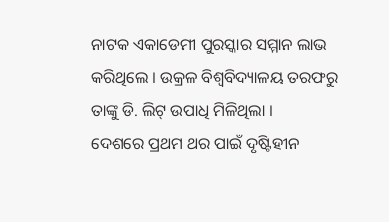ନାଟକ ଏକାଡେମୀ ପୁରସ୍କାର ସମ୍ମାନ ଲାଭ କରିଥିଲେ । ଉକ୍ରଳ ବିଶ୍ୱବିଦ୍ୟାଳୟ ତରଫରୁ ତାଙ୍କୁ ଡି. ଲିଟ୍ ଉପାଧି ମିଳିଥିଲା ।
ଦେଶରେ ପ୍ରଥମ ଥର ପାଇଁ ଦୃଷ୍ଟିହୀନ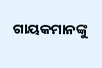ଗାୟକମାନଙ୍କୁ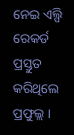ନେଇ ଏଲ୍ପି ରେକର୍ଡ ପ୍ରସ୍ତୁତ କରିଥିଲେ ପ୍ରଫୁଲ୍ଲ ।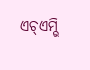ଏଚ୍ଏମ୍ଭି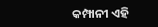କମ୍ପାନୀ ଏହି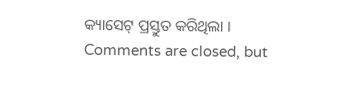କ୍ୟାସେଟ୍ ପ୍ରସ୍ତୁତ କରିଥିଲା ।
Comments are closed, but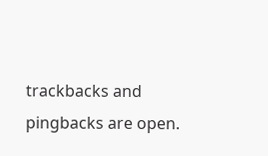trackbacks and pingbacks are open.